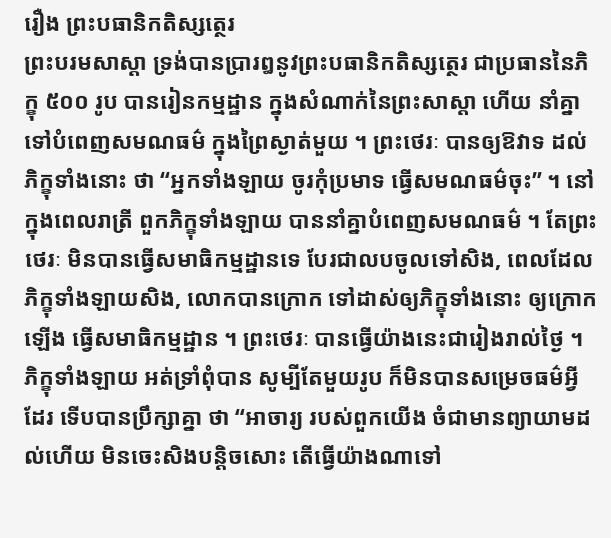រឿង ព្រះបធានិកតិស្សត្ថេរ
ព្រះបរមសាស្តា ទ្រង់បានប្រារឰនូវព្រះបធានិកតិស្សត្ថេរ ជាប្រធាននៃភិក្ខុ ៥០០ រូប បានរៀនកម្មដ្ឋាន ក្នុងសំណាក់នៃព្រះសាស្តា ហើយ នាំគ្នាទៅបំពេញសមណធម៌ ក្នុងព្រៃស្ងាត់មួយ ។ ព្រះថេរៈ បានឲ្យឱវាទ ដល់ភិក្ខុទាំងនោះ ថា “ឣ្នកទាំងឡាយ ចូរកុំប្រមាទ ធ្វើសមណធម៌ចុះ” ។ នៅក្នុងពេលរាត្រី ពួកភិក្ខុទាំងឡាយ បាននាំគ្នាបំពេញសមណធម៌ ។ តែព្រះថេរៈ មិនបានធ្វើសមាធិកម្មដ្ឋានទេ បែរជាលបចូលទៅសិង, ពេលដែលភិក្ខុទាំងឡាយសិង, លោកបានក្រោក ទៅដាស់ឲ្យភិក្ខុទាំងនោះ ឲ្យក្រោកឡើង ធ្វើសមាធិកម្មដ្ឋាន ។ ព្រះថេរៈ បានធ្វើយ៉ាងនេះជារៀងរាល់ថ្ងៃ ។ ភិក្ខុទាំងឡាយ ឣត់ទ្រាំពុំបាន សូម្បីតែមួយរូប ក៏មិនបានសម្រេចធម៌អ្វីដែរ ទើបបានប្រឹក្សាគ្នា ថា “ឣាចារ្យ របស់ពួកយើង ចំជាមានព្យាយាមដល់ហើយ មិនចេះសិងបន្តិចសោះ តើធ្វើយ៉ាងណាទៅ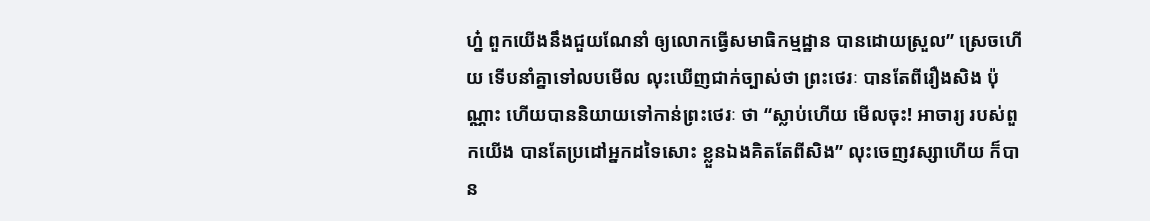ហ្ន៎ ពួកយើងនឹងជួយណែនាំ ឲ្យលោកធ្វើសមាធិកម្មដ្ឋាន បានដោយស្រួល” ស្រេចហើយ ទើបនាំគ្នាទៅលបមើល លុះឃើញជាក់ច្បាស់ថា ព្រះថេរៈ បានតែពីរឿងសិង ប៉ុណ្ណាះ ហើយបាននិយាយទៅកាន់ព្រះថេរៈ ថា “ស្លាប់ហើយ មើលចុះ! ឣាចារ្យ របស់ពួកយើង បានតែប្រដៅឣ្នកដទៃសោះ ខ្លួនឯងគិតតែពីសិង” លុះចេញវស្សាហើយ ក៏បាន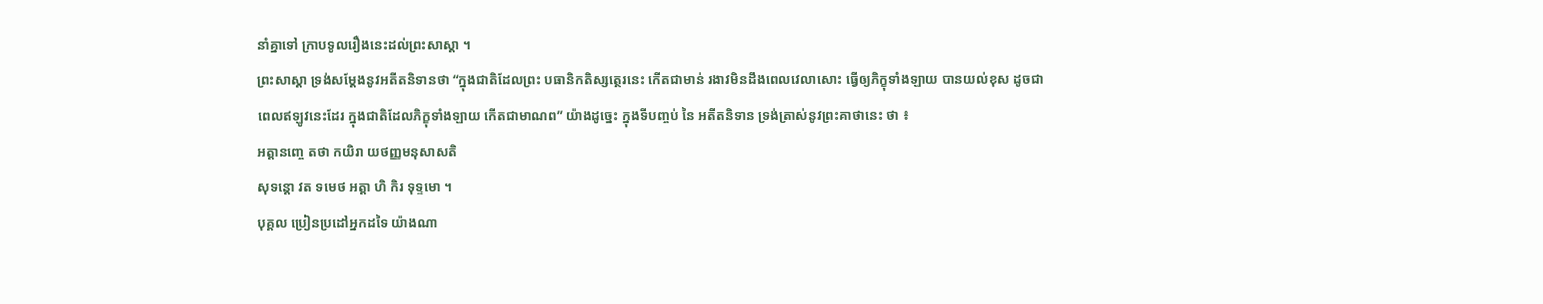នាំគ្នាទៅ ក្រាបទូលរឿងនេះដល់ព្រះសាស្តា ។
ព្រះសាស្តា ទ្រង់សម្តែងនូវឣតីតនិទានថា “ក្នុងជាតិដែលព្រះ បធានិកតិស្សត្ថេរនេះ កើតជាមាន់ រងាវមិនដឹងពេលវេលាសោះ ធ្វើឲ្យភិក្ខុទាំងឡាយ បានយល់ខុស ដូចជាពេលឥឡូវនេះដែរ ក្នុងជាតិដែលភិក្ខុទាំងឡាយ កើតជាមាណព” យ៉ាងដូច្នេះ ក្នុងទីបញ្ចប់ នៃ ឣតីតនិទាន ទ្រង់ត្រាស់នូវព្រះគាថានេះ ថា ៖
ឣត្តានញ្ចេ តថា កយិរា យថញ្ញមនុសាសតិ
សុទន្តោ វត ទមេថ ឣត្តា ហិ កិរ ទុទ្ទមោ ។
បុគ្គល ប្រៀនប្រដៅឣ្នកដទៃ យ៉ាងណា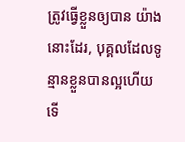ត្រូវធ្វើខ្លួនឲ្យបាន យ៉ាងនោះដែរ, បុគ្គលដែលទូន្មានខ្លួនបានល្អហើយ ទើ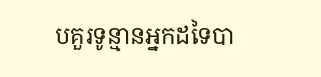បគួរទូន្មានឣ្នកដទៃបា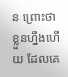ន ព្រោះថា ខ្លួនហ្នឹងហើយ ដែលគេ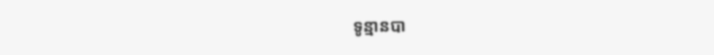ទូន្មានបា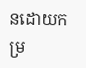នដោយកម្រ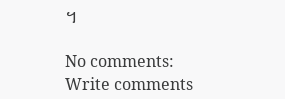។

No comments:
Write comments